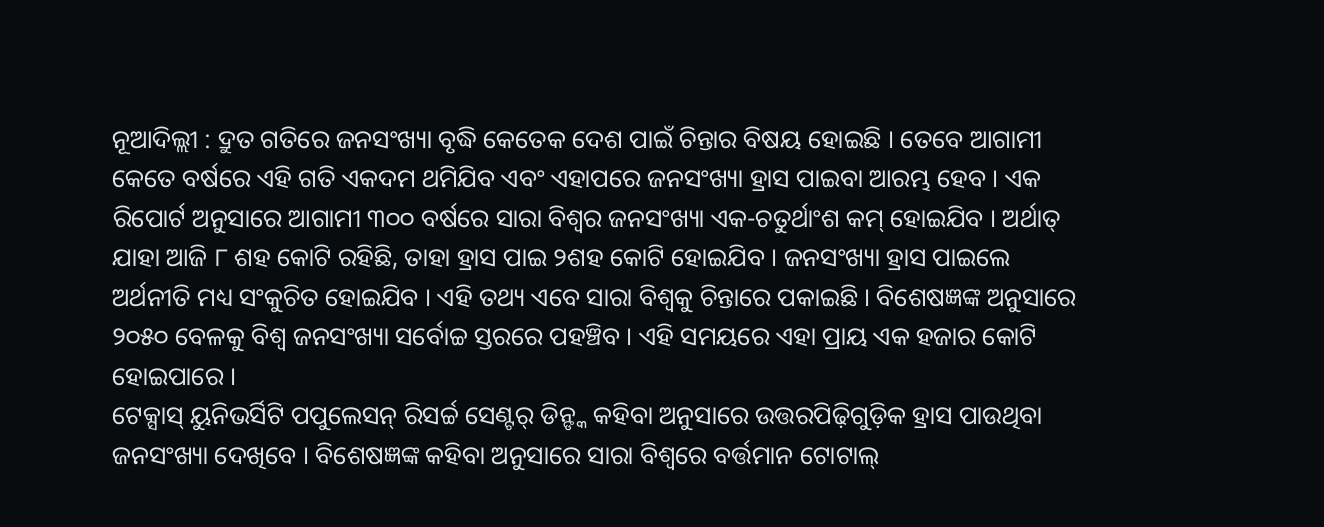ନୂଆଦିଲ୍ଲୀ : ଦ୍ରୁତ ଗତିରେ ଜନସଂଖ୍ୟା ବୃଦ୍ଧି କେତେକ ଦେଶ ପାଇଁ ଚିନ୍ତାର ବିଷୟ ହୋଇଛି । ତେବେ ଆଗାମୀ କେତେ ବର୍ଷରେ ଏହି ଗତି ଏକଦମ ଥମିଯିବ ଏବଂ ଏହାପରେ ଜନସଂଖ୍ୟା ହ୍ରାସ ପାଇବା ଆରମ୍ଭ ହେବ । ଏକ ରିପୋର୍ଟ ଅନୁସାରେ ଆଗାମୀ ୩୦୦ ବର୍ଷରେ ସାରା ବିଶ୍ୱର ଜନସଂଖ୍ୟା ଏକ-ଚତୁର୍ଥାଂଶ କମ୍ ହୋଇଯିବ । ଅର୍ଥାତ୍ ଯାହା ଆଜି ୮ ଶହ କୋଟି ରହିଛି, ତାହା ହ୍ରାସ ପାଇ ୨ଶହ କୋଟି ହୋଇଯିବ । ଜନସଂଖ୍ୟା ହ୍ରାସ ପାଇଲେ ଅର୍ଥନୀତି ମଧ୍ୟ ସଂକୁଚିତ ହୋଇଯିବ । ଏହି ତଥ୍ୟ ଏବେ ସାରା ବିଶ୍ୱକୁ ଚିନ୍ତାରେ ପକାଇଛି । ବିଶେଷଜ୍ଞଙ୍କ ଅନୁସାରେ ୨୦୫୦ ବେଳକୁ ବିଶ୍ୱ ଜନସଂଖ୍ୟା ସର୍ବୋଚ୍ଚ ସ୍ତରରେ ପହଞ୍ଚିବ । ଏହି ସମୟରେ ଏହା ପ୍ରାୟ ଏକ ହଜାର କୋଟି ହୋଇପାରେ ।
ଟେକ୍ସାସ୍ ୟୁନିଭର୍ସିଟି ପପୁଲେସନ୍ ରିସର୍ଚ୍ଚ ସେଣ୍ଟର୍ ଡିନ୍ଙ୍କ କହିବା ଅନୁସାରେ ଉତ୍ତରପିଢ଼ିଗୁଡ଼ିକ ହ୍ରାସ ପାଉଥିବା ଜନସଂଖ୍ୟା ଦେଖିବେ । ବିଶେଷଜ୍ଞଙ୍କ କହିବା ଅନୁସାରେ ସାରା ବିଶ୍ୱରେ ବର୍ତ୍ତମାନ ଟୋଟାଲ୍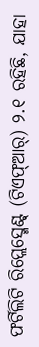ଫର୍ଟିଲିଟି ରିପ୍ଲେସ୍ମେଣ୍ଟ୍ (ଟିଏଫ୍ଆର୍) ୨.୧ ରହିଛି, ଯାହା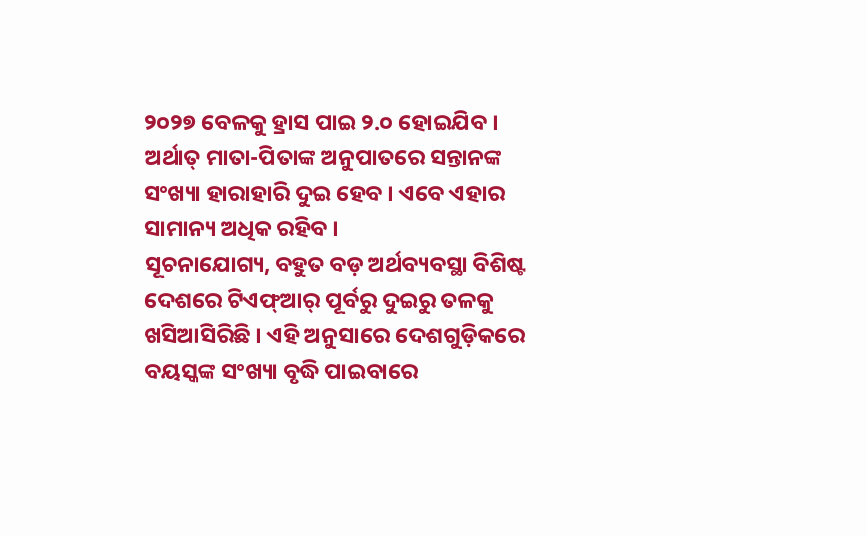୨୦୨୭ ବେଳକୁ ହ୍ରାସ ପାଇ ୨.୦ ହୋଇଯିବ । ଅର୍ଥାତ୍ ମାତା-ପିତାଙ୍କ ଅନୁପାତରେ ସନ୍ତାନଙ୍କ ସଂଖ୍ୟା ହାରାହାରି ଦୁଇ ହେବ । ଏବେ ଏହାର ସାମାନ୍ୟ ଅଧିକ ରହିବ ।
ସୂଚନାଯୋଗ୍ୟ, ବହୁତ ବଡ଼ ଅର୍ଥବ୍ୟବସ୍ଥା ବିଶିଷ୍ଟ ଦେଶରେ ଟିଏଫ୍ଆର୍ ପୂର୍ବରୁ ଦୁଇରୁ ତଳକୁ ଖସିଆସିରିଛି । ଏହି ଅନୁସାରେ ଦେଶଗୁଡ଼ିକରେ ବୟସ୍କଙ୍କ ସଂଖ୍ୟା ବୃଦ୍ଧି ପାଇବାରେ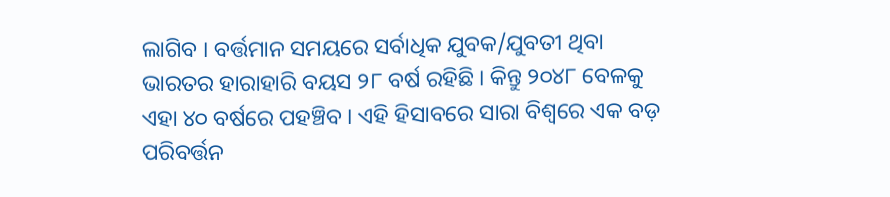ଲାଗିବ । ବର୍ତ୍ତମାନ ସମୟରେ ସର୍ବାଧିକ ଯୁବକ/ଯୁବତୀ ଥିବା ଭାରତର ହାରାହାରି ବୟସ ୨୮ ବର୍ଷ ରହିଛି । କିନ୍ତୁ ୨୦୪୮ ବେଳକୁ ଏହା ୪୦ ବର୍ଷରେ ପହଞ୍ଚିବ । ଏହି ହିସାବରେ ସାରା ବିଶ୍ୱରେ ଏକ ବଡ଼ ପରିବର୍ତ୍ତନ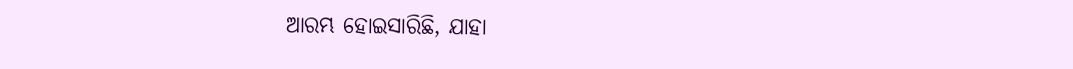ଆରମ୍ଭ ହୋଇସାରିଛି, ଯାହା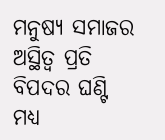ମନୁଷ୍ୟ ସମାଜର ଅସ୍ଥିତ୍ୱ ପ୍ରତି ବିପଦର ଘଣ୍ଟି ମଧ୍ୟ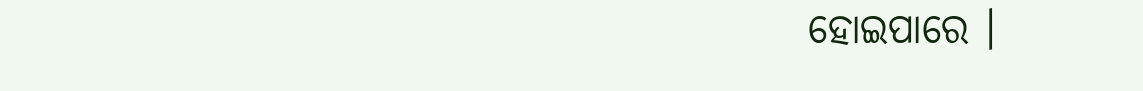ହୋଇପାରେ ।